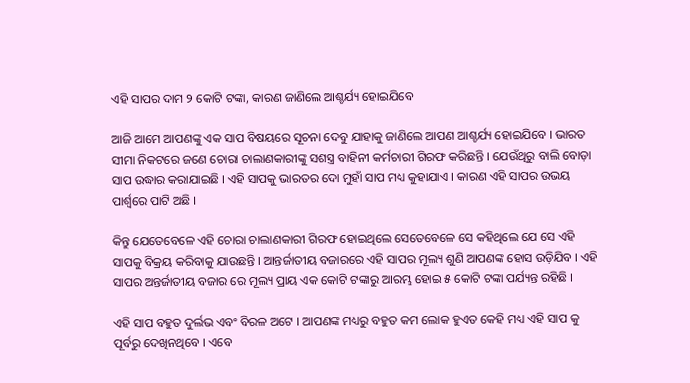ଏହି ସାପର ଦାମ ୨ କୋଟି ଟଙ୍କା, କାରଣ ଜାଣିଲେ ଆଶ୍ଚର୍ଯ୍ୟ ହୋଇଯିବେ

ଆଜି ଆମେ ଆପଣଙ୍କୁ ଏକ ସାପ ବିଷୟରେ ସୂଚନା ଦେବୁ ଯାହାକୁ ଜାଣିଲେ ଆପଣ ଆଶ୍ଚର୍ଯ୍ୟ ହୋଇଯିବେ । ଭାରତ ସୀମା ନିକଟରେ ଜଣେ ଚୋରା ଚାଲାଣକାରୀଙ୍କୁ ସଶସ୍ତ୍ର ବାହିନୀ କର୍ମଚାରୀ ଗିରଫ କରିଛନ୍ତି । ଯେଉଁଥିରୁ ବାଲି ବୋଡ଼ା ସାପ ଉଦ୍ଧାର କରାଯାଇଛି । ଏହି ସାପକୁ ଭାରତର ଦୋ ମୁହାଁ ସାପ ମଧ୍ୟ କୁହାଯାଏ । କାରଣ ଏହି ସାପର ଉଭୟ ପାର୍ଶ୍ୱରେ ପାଟି ଅଛି ।

କିନ୍ତୁ ଯେତେବେଳେ ଏହି ଚୋରା ଚାଲାଣକାରୀ ଗିରଫ ହୋଇଥିଲେ ସେତେବେଳେ ସେ କହିଥିଲେ ଯେ ସେ ଏହି ସାପକୁ ବିକ୍ରୟ କରିବାକୁ ଯାଉଛନ୍ତି । ଆନ୍ତର୍ଜାତୀୟ ବଜାରରେ ଏହି ସାପର ମୂଲ୍ୟ ଶୁଣି ଆପଣଙ୍କ ହୋସ ଉଡ଼ିଯିବ । ଏହି ସାପର ଅନ୍ତର୍ଜାତୀୟ ବଜାର ରେ ମୂଲ୍ୟ ପ୍ରାୟ ଏକ କୋଟି ଟଙ୍କାରୁ ଆରମ୍ଭ ହୋଇ ୫ କୋଟି ଟଙ୍କା ପର୍ଯ୍ୟନ୍ତ ରହିଛି ।

ଏହି ସାପ ବହୁତ ଦୁର୍ଲଭ ଏବଂ ବିରଳ ଅଟେ । ଆପଣଙ୍କ ମଧ୍ୟରୁ ବହୁତ କମ ଲୋକ ହୁଏତ କେହି ମଧ୍ୟ ଏହି ସାପ କୁ ପୂର୍ବରୁ ଦେଖିନଥିବେ । ଏବେ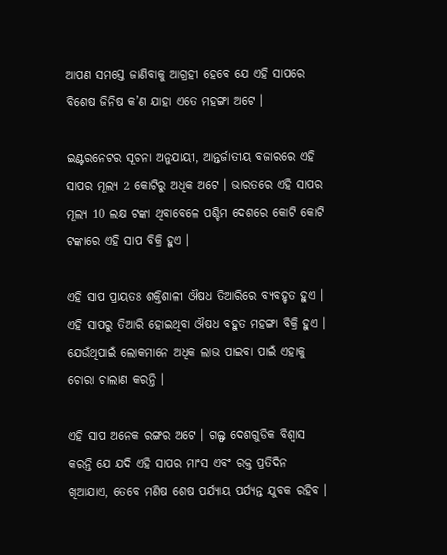ଆପଣ ସମସ୍ତେ ଜାଣିବାକୁ ଆଗ୍ରହୀ ହେବେ ଯେ ଏହି ସାପରେ ବିଶେଷ ଜିନିଷ କ’ଣ ଯାହା ଏତେ ମହଙ୍ଗା ଅଟେ ।

ଇଣ୍ଟରନେଟର ସୂଚନା ଅନୁଯାୟୀ, ଆନ୍ତର୍ଜାତୀୟ ବଜାରରେ ଏହି ସାପର ମୂଲ୍ୟ 2 କୋଟିରୁ ଅଧିକ ଅଟେ । ଭାରତରେ ଏହି ସାପର ମୂଲ୍ୟ 10 ଲକ୍ଷ ଟଙ୍କା ଥିବାବେଳେ ପଶ୍ଚିମ ଦେଶରେ କୋଟି କୋଟି ଟଙ୍କାରେ ଏହି ସାପ ବିକ୍ରି ହୁଏ ।

ଏହି ସାପ ପ୍ରାୟତଃ ଶକ୍ତିଶାଳୀ ଔଷଧ ତିଆରିରେ ବ୍ୟବହୃତ ହୁଏ । ଏହି ସାପରୁ ତିଆରି ହୋଇଥିବା ଔଷଧ ବହୁତ ମହଙ୍ଗା ବିକ୍ରି ହୁଏ । ଯେଉଁଥିପାଇଁ ଲୋକମାନେ ଅଧିକ ଲାଭ ପାଇବା ପାଇଁ ଏହାକୁ ଚୋରା ଚାଲାଣ କରନ୍ତି ।

ଏହି ସାପ ଅନେକ ରଙ୍ଗର ଅଟେ । ଗଲ୍ଫ ଦେଶଗୁଡିକ ବିଶ୍ୱାସ କରନ୍ତି ଯେ ଯଦି ଏହି ସାପର ମାଂସ ଏବଂ ରକ୍ତ ପ୍ରତିଦିନ ଖିଆଯାଏ, ତେବେ ମଣିଷ ଶେଷ ପର୍ଯ୍ୟାୟ ପର୍ଯ୍ୟନ୍ତ ଯୁବକ ରହିବ ।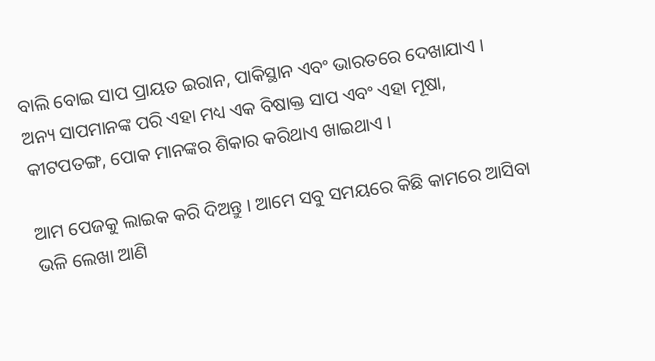ବାଲି ବୋଇ ସାପ ପ୍ରାୟତ ଇରାନ, ପାକିସ୍ଥାନ ଏବଂ ଭାରତରେ ଦେଖାଯାଏ । ଅନ୍ୟ ସାପମାନଙ୍କ ପରି ଏହା ମଧ୍ୟ ଏକ ବିଷାକ୍ତ ସାପ ଏବଂ ଏହା ମୂଷା, କୀଟପତଙ୍ଗ, ପୋକ ମାନଙ୍କର ଶିକାର କରିଥାଏ ଖାଇଥାଏ ।

ଆମ ପେଜକୁ ଲାଇକ କରି ଦିଅନ୍ତୁ । ଆମେ ସବୁ ସମୟରେ କିଛି କାମରେ ଆସିବା ଭଳି ଲେଖା ଆଣି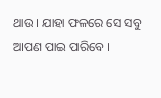ଥାଉ । ଯାହା ଫଳରେ ସେ ସବୁ ଆପଣ ପାଇ ପାରିବେ ।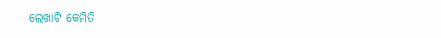ଲେଖାଟି କେମିତି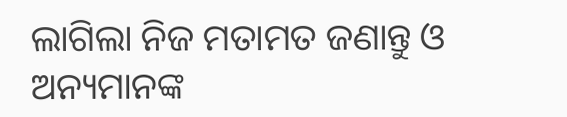ଲାଗିଲା ନିଜ ମତାମତ ଜଣାନ୍ତୁ ଓ ଅନ୍ୟମାନଙ୍କ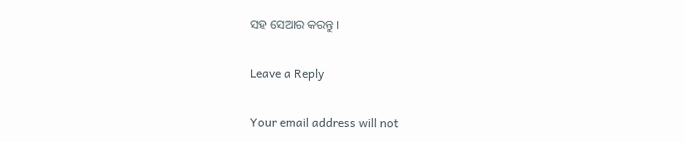ସହ ସେଆର କରନ୍ତୁ ।

Leave a Reply

Your email address will not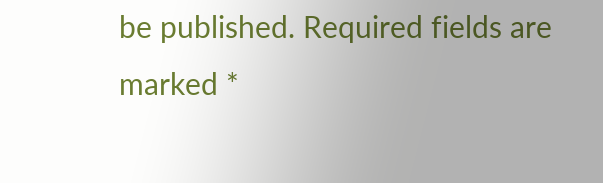be published. Required fields are marked *